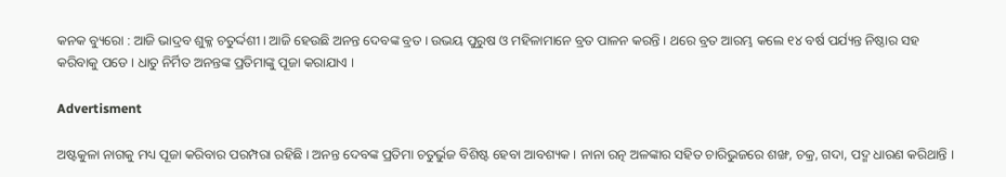କନକ ବ୍ୟୁରୋ : ଆଜି ଭାଦ୍ରବ ଶୁକ୍ଳ ଚତୁର୍ଦ୍ଦଶୀ । ଆଜି ହେଉଛି ଅନନ୍ତ ଦେବଙ୍କ ବ୍ରତ । ଉଭୟ ପୁରୁଷ ଓ ମହିଳାମାନେ ବ୍ରତ ପାଳନ କରନ୍ତି । ଥରେ ବ୍ରତ ଆରମ୍ଭ କଲେ ୧୪ ବର୍ଷ ପର୍ଯ୍ୟନ୍ତ ନିଷ୍ଠାର ସହ କରିବାକୁ ପଡେ । ଧାତୁ ନିର୍ମିତ ଅନନ୍ତଙ୍କ ପ୍ରତିମାଙ୍କୁ ପୂଜା କରାଯାଏ ।

Advertisment

ଅଷ୍ଟକୁଳା ନାଗକୁ ମଧ୍ୟ ପୂଜା କରିବାର ପରମ୍ପରା ରହିଛି । ଅନନ୍ତ ଦେବଙ୍କ ପ୍ରତିମା ଚତୁର୍ଭୁଜ ବିଶିଷ୍ଟ ହେବା ଆବଶ୍ୟକ । ନାନା ରତ୍ନ ଅଳଙ୍କାର ସହିତ ଚାରିଭୁଜରେ ଶଙ୍ଖ, ଚକ୍ର, ଗଦା, ପଦ୍ମ ଧାରଣ କରିଥାନ୍ତି ।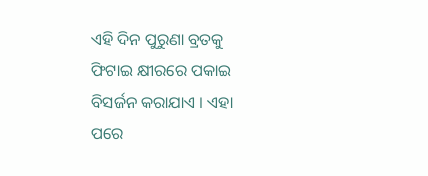ଏହି ଦିନ ପୁରୁଣା ବ୍ରତକୁ ଫିଟାଇ କ୍ଷୀରରେ ପକାଇ ବିସର୍ଜନ କରାଯାଏ । ଏହା ପରେ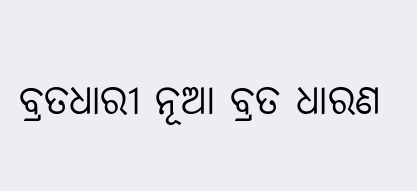ବ୍ରତଧାରୀ ନୂଆ ବ୍ରତ ଧାରଣ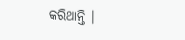କରିଥାନ୍ତି ।